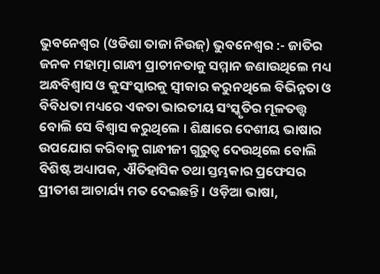ଭୁବନେଶ୍ୱର (ଓଡିଶା ତାଜା ନିଉଜ୍) ଭୁବନେଶ୍ୱର :- ଜାତିର ଜନକ ମହାତ୍ମା ଗାନ୍ଧୀ ପ୍ରାଚୀନତାକୁ ସମ୍ମାନ ଜଣାଉଥିଲେ ମଧ୍ୟ ଅନ୍ଧବିଶ୍ୱାସ ଓ କୁସଂସ୍କାରକୁ ସ୍ୱୀକାର କରୁନଥିଲେ ବିଭିନ୍ନତା ଓ ବିବିଧତା ମଧ୍ୟରେ ଏକତା ଭାରତୀୟ ସଂସ୍କୃତିର ମୂଳତତ୍ତ୍ୱ ବୋଲି ସେ ବିଶ୍ୱାସ କରୁଥିଲେ । ଶିକ୍ଷାରେ ଦେଶୀୟ ଭାଷାର ଉପଯୋଗ କରିବାକୁ ଗାନ୍ଧୀଜୀ ଗୁରୁତ୍ୱ ଦେଉଥିଲେ ବୋଲି ବିଶିଷ୍ଟ ଅଧ୍ୟାପକ, ଐତିହାସିକ ତଥା ସ୍ତମ୍ଭକାର ପ୍ରଫେସର ପ୍ରୀତୀଶ ଆଚାର୍ଯ୍ୟ ମତ ଦେଇଛନ୍ତି । ଓଡ଼ିଆ ଭାଷା,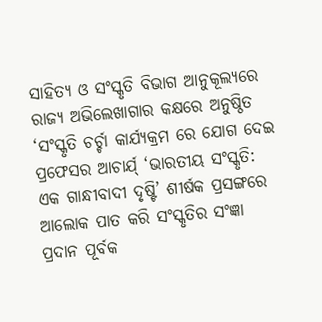ସାହିତ୍ୟ ଓ ସଂସ୍କୃତି ବିଭାଗ ଆନୁକୂଲ୍ୟରେ ରାଜ୍ୟ ଅଭିଲେଖାଗାର କକ୍ଷରେ ଅନୁଷ୍ଠିତ ‘ସଂସ୍କୃତି ଚର୍ଚ୍ଚା କାର୍ଯ୍ୟକ୍ରମ ରେ ଯୋଗ ଦେଇ ପ୍ରଫେସର ଆଚାର୍ଯ୍ ‘ଭାରତୀୟ ସଂସ୍କୃତି: ଏକ ଗାନ୍ଧୀବାଦୀ ଦୃଷ୍ଟି’ ଶୀର୍ଷକ ପ୍ରସଙ୍ଗରେ ଆଲୋକ ପାତ କରି ସଂସ୍କୃତିର ସଂଜ୍ଞା ପ୍ରଦାନ ପୂର୍ବକ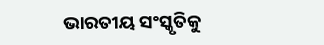ଭାରତୀୟ ସଂସ୍କୃତିକୁ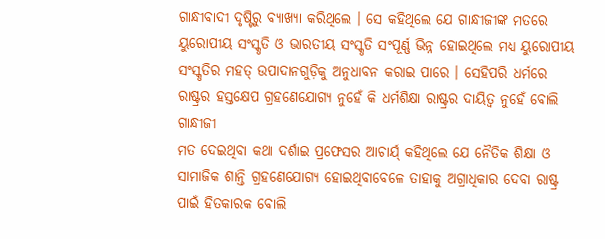ଗାନ୍ଧୀବାଦୀ ଦୃଷ୍ଟିରୁ ବ୍ୟାଖ୍ୟା କରିଥିଲେ । ସେ କହିଥିଲେ ଯେ ଗାନ୍ଧୀଜୀଙ୍କ ମତରେ ୟୁରୋପୀୟ ସଂସ୍କୃତି ଓ ଭାରତୀୟ ସଂସ୍କୃତି ସଂପୂର୍ଣ୍ଣ ଭିନ୍ନ ହୋଇଥିଲେ ମଧ୍ୟ ୟୁରୋପୀୟ ସଂସ୍କୃତିର ମହତ୍ ଉପାଦାନଗୁଡ଼ିକୁ ଅନୁଧାବନ କରାଇ ପାରେ । ସେହିପରି ଧର୍ମରେ ରାଷ୍ଟ୍ରର ହସ୍ତକ୍ଷେପ ଗ୍ରହଣେଯୋଗ୍ୟ ନୁହେଁ କି ଧର୍ମଶିକ୍ଷା ରାଷ୍ଟ୍ରର ଦାୟିତ୍ୱ ନୁହେଁ ବୋଲି ଗାନ୍ଧୀଜୀ
ମତ ଦେଇଥିବା କଥା ଦର୍ଶାଇ ପ୍ରଫେସର ଆଚାର୍ଯ୍ କହିଥିଲେ ଯେ ନୈତିକ ଶିକ୍ଷା ଓ ସାମାଜିକ ଶାନ୍ତି ଗ୍ରହଣେଯୋଗ୍ୟ ହୋଇଥିବାବେଳେ ତାହାକୁ ଅଗ୍ରାଧିକାର ଦେବା ରାଷ୍ଟ୍ର ପାଇଁ ହିତକାରକ ବୋଲି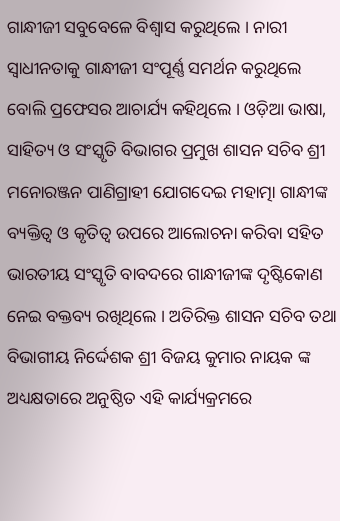ଗାନ୍ଧୀଜୀ ସବୁବେଳେ ବିଶ୍ୱାସ କରୁଥିଲେ । ନାରୀ ସ୍ୱାଧୀନତାକୁ ଗାନ୍ଧୀଜୀ ସଂପୂର୍ଣ୍ଣ ସମର୍ଥନ କରୁଥିଲେ ବୋଲି ପ୍ରଫେସର ଆଚାର୍ଯ୍ୟ କହିଥିଲେ । ଓଡ଼ିଆ ଭାଷା, ସାହିତ୍ୟ ଓ ସଂସ୍କୃତି ବିଭାଗର ପ୍ରମୁଖ ଶାସନ ସଚିବ ଶ୍ରୀ ମନୋରଞ୍ଜନ ପାଣିଗ୍ରାହୀ ଯୋଗଦେଇ ମହାତ୍ମା ଗାନ୍ଧୀଙ୍କ ବ୍ୟକ୍ତିତ୍ୱ ଓ କୃତିତ୍ୱ ଉପରେ ଆଲୋଚନା କରିବା ସହିତ ଭାରତୀୟ ସଂସ୍କୃତି ବାବଦରେ ଗାନ୍ଧୀଜୀଙ୍କ ଦୃଷ୍ଟିକୋଣ ନେଇ ବକ୍ତବ୍ୟ ରଖିଥିଲେ । ଅତିରିକ୍ତ ଶାସନ ସଚିବ ତଥା ବିଭାଗୀୟ ନିର୍ଦ୍ଦେଶକ ଶ୍ରୀ ବିଜୟ କୁମାର ନାୟକ ଙ୍କ ଅଧ୍ୟକ୍ଷତାରେ ଅନୁଷ୍ଠିତ ଏହି କାର୍ଯ୍ୟକ୍ରମରେ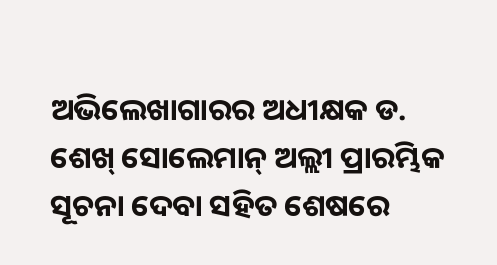ଅଭିଲେଖାଗାରର ଅଧୀକ୍ଷକ ଡ. ଶେଖ୍ ସୋଲେମାନ୍ ଅଲ୍ଲୀ ପ୍ରାରମ୍ଭିକ ସୂଚନା ଦେବା ସହିତ ଶେଷରେ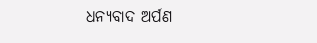ଧନ୍ୟବାଦ ଅର୍ପଣ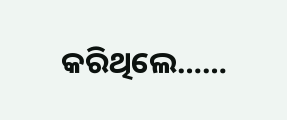କରିଥିଲେ……